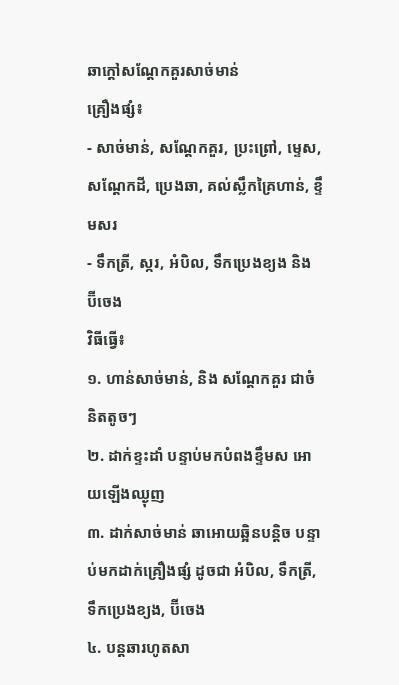ឆាក្តៅសណ្តែកគួរសាច់មាន់
គ្រឿងផ្សំ៖
- សាច់មាន់, សណ្តែកគួរ, ប្រះព្រៅ, ម្ទេស, សណ្តែកដី, ប្រេងឆា, គល់ស្លឹកគ្រៃហាន់, ខ្ទឹមសរ
- ទឹកត្រី, ស្ករ, អំបិល, ទឹកប្រេងខ្យង និង ប៊ីចេង
វិធីធ្វើ៖
១. ហាន់សាច់មាន់, និង សណ្តែកគួរ ជាចំនិតតូចៗ
២. ដាក់ខ្ទះដាំ បន្ទាប់មកបំពងខ្ទឹមស អោយឡើងឈ្ងុញ
៣. ដាក់សាច់មាន់ ឆាអោយឆ្អិនបន្តិច បន្ទាប់មកដាក់គ្រឿងផ្សំ ដូចជា អំបិល, ទឹកត្រី, ទឹកប្រេងខ្យង, ប៊ីចេង
៤. បន្តឆារហូតសា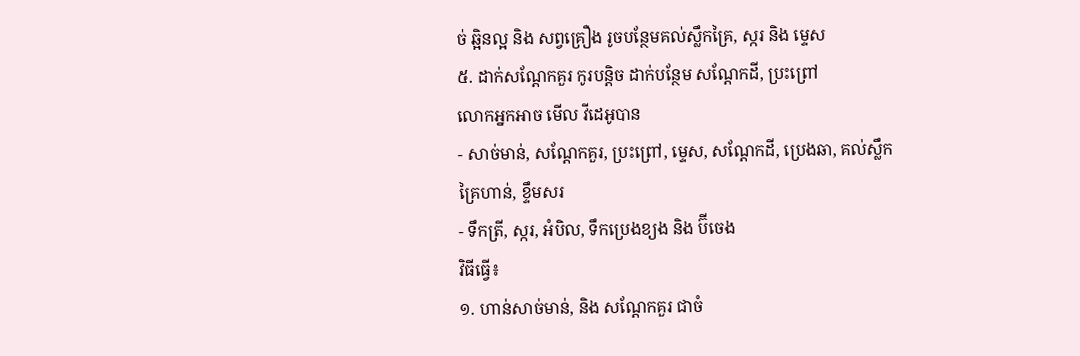ច់ ឆ្អិនល្អ និង សព្វគ្រឿង រូចបន្ថែមគល់ស្លឹកគ្រៃ, ស្ករ និង ម្ទេស
៥. ដាក់សណ្តែកគួរ កូរបន្តិច ដាក់បន្ថែម សណ្តែកដី, ប្រះព្រៅ
លោកអ្នកអាច មើល វីដេអូបាន
- សាច់មាន់, សណ្តែកគួរ, ប្រះព្រៅ, ម្ទេស, សណ្តែកដី, ប្រេងឆា, គល់ស្លឹកគ្រៃហាន់, ខ្ទឹមសរ
- ទឹកត្រី, ស្ករ, អំបិល, ទឹកប្រេងខ្យង និង ប៊ីចេង
វិធីធ្វើ៖
១. ហាន់សាច់មាន់, និង សណ្តែកគួរ ជាចំ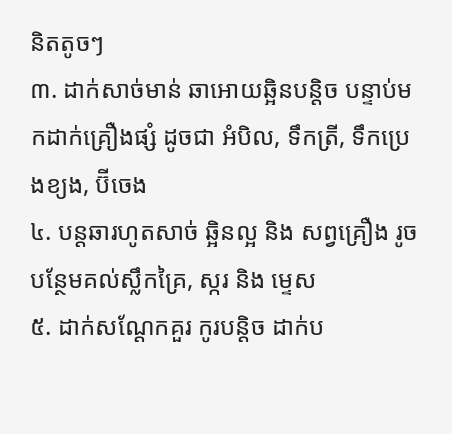និតតូចៗ
៣. ដាក់សាច់មាន់ ឆាអោយឆ្អិនបន្តិច បន្ទាប់មកដាក់គ្រឿងផ្សំ ដូចជា អំបិល, ទឹកត្រី, ទឹកប្រេងខ្យង, ប៊ីចេង
៤. បន្តឆារហូតសាច់ ឆ្អិនល្អ និង សព្វគ្រឿង រូចបន្ថែមគល់ស្លឹកគ្រៃ, ស្ករ និង ម្ទេស
៥. ដាក់សណ្តែកគួរ កូរបន្តិច ដាក់ប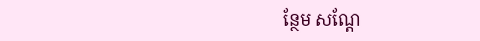ន្ថែម សណ្តែ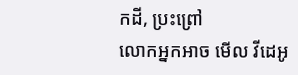កដី, ប្រះព្រៅ
លោកអ្នកអាច មើល វីដេអូ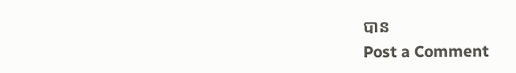បាន
Post a Comment